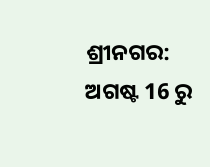ଶ୍ରୀନଗର: ଅଗଷ୍ଟ 16 ରୁ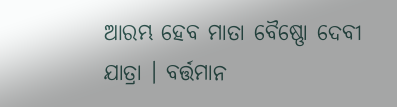ଆରମ୍ଭ ହେବ ମାତା ବୈଷ୍ଣୋ ଦେବୀ ଯାତ୍ରା । ବର୍ତ୍ତମାନ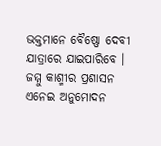ଭକ୍ତମାନେ ବୈଷ୍ଣୋ ଦେବୀ ଯାତ୍ରାରେ ଯାଇପାରିବେ । ଜମ୍ମୁ କାଶ୍ମୀର ପ୍ରଶାସନ ଏନେଇ ଅନୁମୋଦନ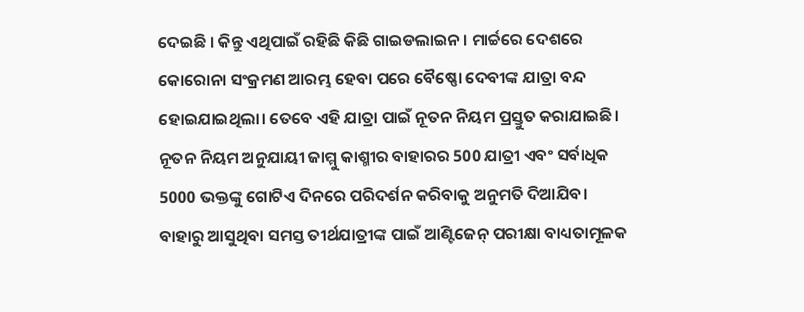ଦେଇଛି । କିନ୍ତୁ ଏଥିପାଇଁ ରହିଛି କିଛି ଗାଇଡଲାଇନ । ମାର୍ଚ୍ଚରେ ଦେଶରେ କୋରୋନା ସଂକ୍ରମଣ ଆରମ୍ଭ ହେବା ପରେ ବୈଷ୍ଣୋ ଦେବୀଙ୍କ ଯାତ୍ରା ବନ୍ଦ ହୋଇଯାଇଥିଲା। ତେବେ ଏହି ଯାତ୍ରା ପାଇଁ ନୂତନ ନିୟମ ପ୍ରସ୍ତୁତ କରାଯାଇଛି। ନୂତନ ନିୟମ ଅନୁଯାୟୀ ଜାମ୍ମୁ କାଶ୍ମୀର ବାହାରର 500 ଯାତ୍ରୀ ଏବଂ ସର୍ବାଧିକ 5000 ଭକ୍ତଙ୍କୁ ଗୋଟିଏ ଦିନରେ ପରିଦର୍ଶନ କରିବାକୁ ଅନୁମତି ଦିଆଯିବ।
ବାହାରୁ ଆସୁଥିବା ସମସ୍ତ ତୀର୍ଥଯାତ୍ରୀଙ୍କ ପାଇଁ ଆଣ୍ଟିଜେନ୍ ପରୀକ୍ଷା ବାଧ୍ୟତାମୂଳକ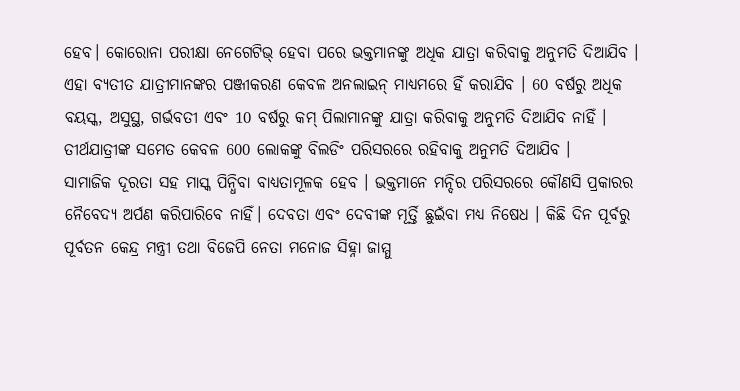ହେବ। କୋରୋନା ପରୀକ୍ଷା ନେଗେଟିଭ୍ ହେବା ପରେ ଭକ୍ତମାନଙ୍କୁ ଅଧିକ ଯାତ୍ରା କରିବାକୁ ଅନୁମତି ଦିଆଯିବ । ଏହା ବ୍ୟତୀତ ଯାତ୍ରୀମାନଙ୍କର ପଞ୍ଜୀକରଣ କେବଳ ଅନଲାଇନ୍ ମାଧ୍ୟମରେ ହିଁ କରାଯିବ । 60 ବର୍ଷରୁ ଅଧିକ ବୟସ୍କ, ଅସୁସ୍ଥ, ଗର୍ଭବତୀ ଏବଂ 10 ବର୍ଷରୁ କମ୍ ପିଲାମାନଙ୍କୁ ଯାତ୍ରା କରିବାକୁ ଅନୁମତି ଦିଆଯିବ ନାହିଁ । ତୀର୍ଥଯାତ୍ରୀଙ୍କ ସମେତ କେବଳ 600 ଲୋକଙ୍କୁ ବିଲଡିଂ ପରିସରରେ ରହିବାକୁ ଅନୁମତି ଦିଆଯିବ ।
ସାମାଜିକ ଦୂରତା ସହ ମାସ୍କ ପିନ୍ଧିବା ବାଧ୍ୟତାମୂଳକ ହେବ । ଭକ୍ତମାନେ ମନ୍ଦିର ପରିସରରେ କୌଣସି ପ୍ରକାରର ନୈବେଦ୍ୟ ଅର୍ପଣ କରିପାରିବେ ନାହିଁ। ଦେବତା ଏବଂ ଦେବୀଙ୍କ ମୂର୍ତ୍ତି ଛୁଇଁବା ମଧ୍ୟ ନିଷେଧ । କିଛି ଦିନ ପୂର୍ବରୁ ପୂର୍ବତନ କେନ୍ଦ୍ର ମନ୍ତ୍ରୀ ତଥା ବିଜେପି ନେତା ମନୋଜ ସିହ୍ନା ଜାମ୍ମୁ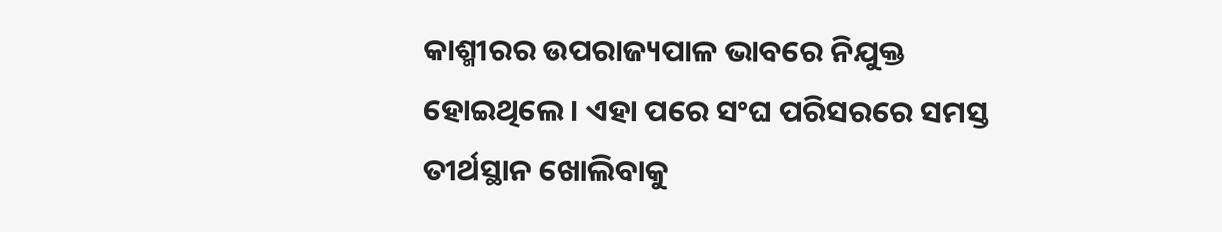କାଶ୍ମୀରର ଉପରାଜ୍ୟପାଳ ଭାବରେ ନିଯୁକ୍ତ ହୋଇଥିଲେ। ଏହା ପରେ ସଂଘ ପରିସରରେ ସମସ୍ତ ତୀର୍ଥସ୍ଥାନ ଖୋଲିବାକୁ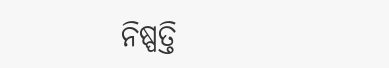ନିଷ୍ପତ୍ତି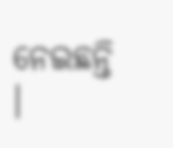ନେଇଛନ୍ତି ।